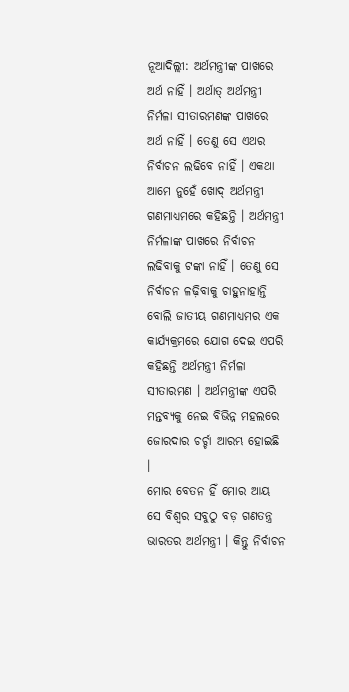ନୂଆଦିଲ୍ଲୀ: ଅର୍ଥମନ୍ତ୍ରୀଙ୍କ ପାଖରେ ଅର୍ଥ ନାହିଁ । ଅର୍ଥାତ୍ ଅର୍ଥମନ୍ତ୍ରୀ ନିର୍ମଳା ସୀତାରମଣଙ୍କ ପାଖରେ ଅର୍ଥ ନାହିଁ । ତେଣୁ ସେ ଏଥର ନିର୍ବାଚନ ଲଢିବେ ନାହିଁ । ଏକଥା ଆମେ ନୁହେଁ ଖୋଦ୍ ଅର୍ଥମନ୍ତ୍ରୀ ଗଣମାଧ୍ୟମରେ କହିଛନ୍ତି । ଅର୍ଥମନ୍ତ୍ରୀ ନିର୍ମଳାଙ୍କ ପାଖରେ ନିର୍ବାଚନ ଲଢିବାକୁ ଟଙ୍କା ନାହିଁ । ତେଣୁ ସେ ନିର୍ବାଚନ ଳଢ଼ିବାକୁ ଚାହୁନାହାନ୍ତି ବୋଲି ଜାତୀୟ ଗଣମାଧ୍ୟମର ଏକ କାର୍ଯ୍ୟକ୍ରମରେ ଯୋଗ ଦେଇ ଏପରି କହିଛନ୍ତି ଅର୍ଥମନ୍ତ୍ରୀ ନିର୍ମଳା ସୀତାରମଣ । ଅର୍ଥମନ୍ତ୍ରୀଙ୍କ ଏପରି ମନ୍ତବ୍ୟକୁ ନେଇ ବିଭିନ୍ନ ମହଲରେ ଜୋରଦାର ଚର୍ଚ୍ଚା ଆରମ୍ଭ ହୋଇଛି ।
ମୋର ବେତନ ହିଁ ମୋର ଆୟ
ସେ ବିଶ୍ୱର ସବୁଠୁ ବଡ଼ ଗଣତନ୍ତ୍ର ଭାରତର ଅର୍ଥମନ୍ତ୍ରୀ । କିନ୍ତୁ ନିର୍ବାଚନ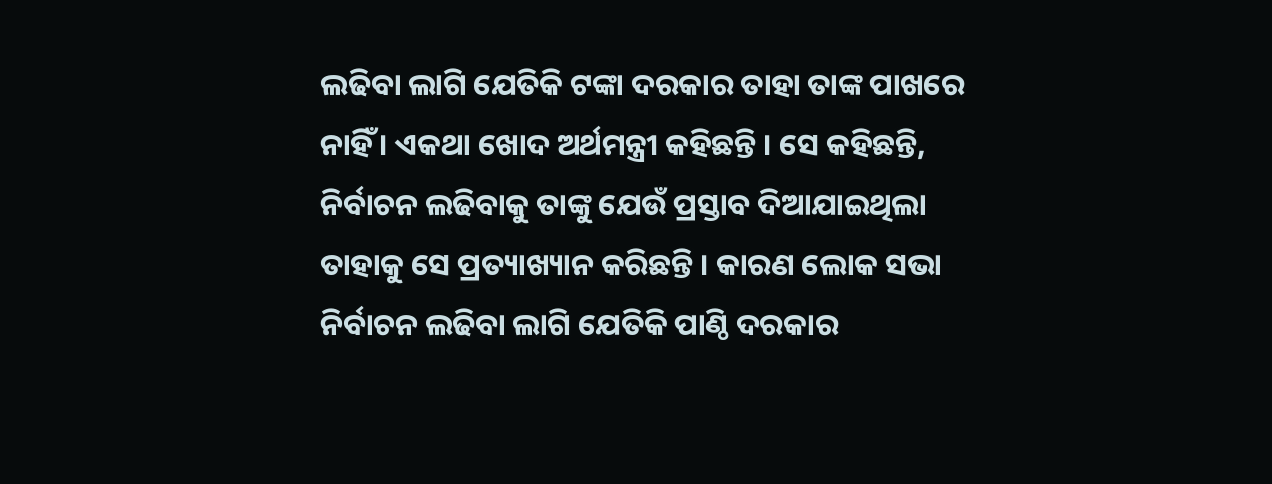ଲଢିବା ଲାଗି ଯେତିକି ଟଙ୍କା ଦରକାର ତାହା ତାଙ୍କ ପାଖରେ ନାହିଁ । ଏକଥା ଖୋଦ ଅର୍ଥମନ୍ତ୍ରୀ କହିଛନ୍ତି । ସେ କହିଛନ୍ତି, ନିର୍ବାଚନ ଲଢିବାକୁ ତାଙ୍କୁ ଯେଉଁ ପ୍ରସ୍ତାବ ଦିଆଯାଇଥିଲା ତାହାକୁ ସେ ପ୍ରତ୍ୟାଖ୍ୟାନ କରିଛନ୍ତି । କାରଣ ଲୋକ ସଭା ନିର୍ବାଚନ ଲଢିବା ଲାଗି ଯେତିକି ପାଣ୍ଠି ଦରକାର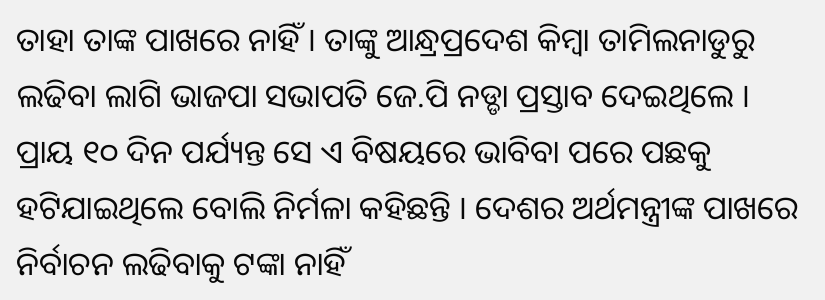ତାହା ତାଙ୍କ ପାଖରେ ନାହିଁ । ତାଙ୍କୁ ଆନ୍ଧ୍ରପ୍ରଦେଶ କିମ୍ବା ତାମିଲନାଡୁରୁ ଲଢିବା ଲାଗି ଭାଜପା ସଭାପତି ଜେ.ପି ନଡ୍ଡା ପ୍ରସ୍ତାବ ଦେଇଥିଲେ । ପ୍ରାୟ ୧୦ ଦିନ ପର୍ଯ୍ୟନ୍ତ ସେ ଏ ବିଷୟରେ ଭାବିବା ପରେ ପଛକୁ ହଟିଯାଇଥିଲେ ବୋଲି ନିର୍ମଳା କହିଛନ୍ତି । ଦେଶର ଅର୍ଥମନ୍ତ୍ରୀଙ୍କ ପାଖରେ ନିର୍ବାଚନ ଲଢିବାକୁ ଟଙ୍କା ନାହିଁ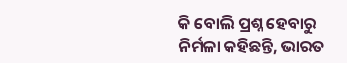କି ବୋଲି ପ୍ରଶ୍ନ ହେବାରୁ ନିର୍ମଳା କହିଛନ୍ତି, ଭାରତ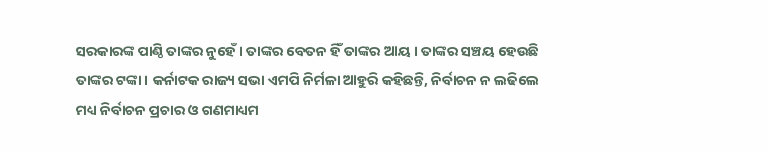ସରକାରଙ୍କ ପାଣ୍ଠି ତାଙ୍କର ନୁହେଁ । ତାଙ୍କର ବେତନ ହିଁ ତାଙ୍କର ଆୟ । ତାଙ୍କର ସଞ୍ଚୟ ହେଉଛି ତାଙ୍କର ଟଙ୍କା । କର୍ନାଟକ ରାଜ୍ୟ ସଭା ଏମପି ନିର୍ମଳା ଆହୁରି କହିଛନ୍ତି, ନିର୍ବାଚନ ନ ଲଢିଲେ ମଧ୍ୟ ନିର୍ବାଚନ ପ୍ରଚାର ଓ ଗଣମାଧ୍ୟମ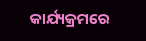କାର୍ଯ୍ୟକ୍ରମରେ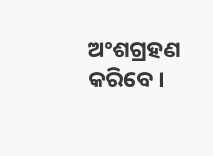ଅଂଶଗ୍ରହଣ କରିବେ ।